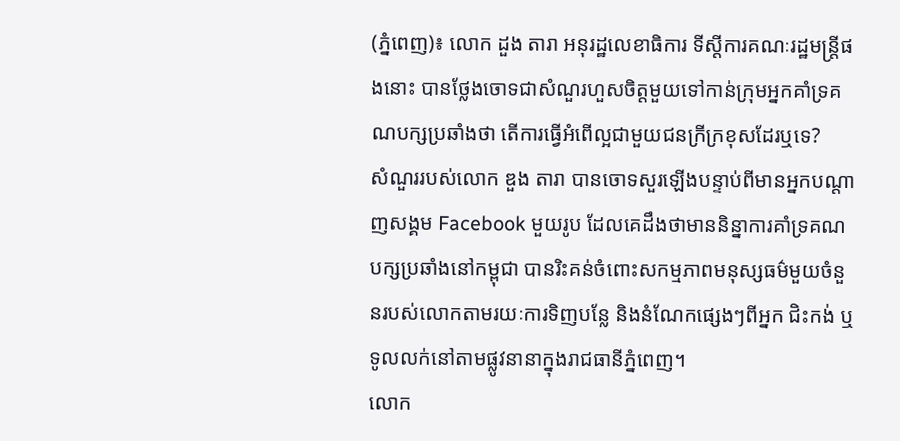(ភ្នំពេញ)៖ លោក ដួង តារា អនុរដ្ឋលេខាធិការ ទីស្តីការគណៈរដ្ឋមន្រ្តីផងនោះ បានថ្លែងចោទជាសំណួរហួសចិត្តមួយទៅកាន់ក្រុមអ្នកគាំទ្រគណបក្សប្រឆាំងថា តើការធ្វើអំពើល្អជាមួយជនក្រីក្រខុសដែរឬទេ?
សំណួររបស់លោក ឌួង តារា បានចោទសួរឡើងបន្ទាប់ពីមានអ្នកបណ្តាញសង្គម Facebook មួយរូប ដែលគេដឹងថាមាននិន្នាការគាំទ្រគណបក្សប្រឆាំងនៅកម្ពុជា បានរិះគន់ចំពោះសកម្មភាពមនុស្សធម៌មួយចំនួនរបស់លោកតាមរយៈការទិញបន្លែ និងនំណែកផ្សេងៗពីអ្នក ជិះកង់ ឬទូលលក់នៅតាមផ្លូវនានាក្នុងរាជធានីភ្នំពេញ។
លោក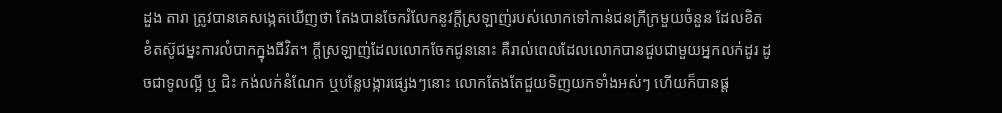ដួង តារា ត្រូវបានគេសង្កេតឃើញថា តែងបានចែករំលែកនូវក្តីស្រឡាញ់របស់លោកទៅកាន់ជនក្រីក្រមួយចំនួន ដែលខិតខំតស៊ូជម្នះការលំបាកក្នុងជីវិត។ ក្តីស្រឡាញ់ដែលលោកចែកជូននោះ គឺរាល់ពេលដែលលោកបានជួបជាមួយអ្នកលក់ដូរ ដូចជាទូលល្អី ឬ ជិះ កង់លក់នំណែក ឬបន្លែបង្ការផ្សេងៗនោះ លោកតែងតែជួយទិញយកទាំងអស់ៗ ហើយក៏បានផ្ត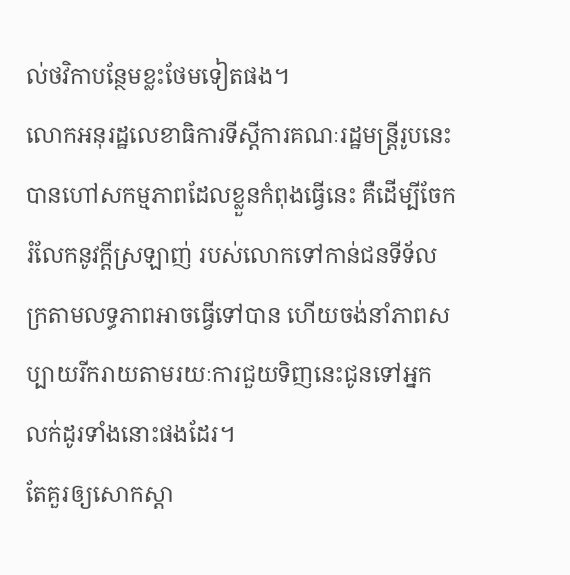ល់ថវិកាបន្ថែមខ្លះថែមទៀតផង។
លោកអនុរដ្ឋលេខាធិការទីស្តីការគណៈរដ្ឋមន្រ្តីរូបនេះ បានហៅសកម្មភាពដែលខ្លួនកំពុងធ្វើនេះ គឺដើម្បីចែករំលែកនូវក្តីស្រឡាញ់ របស់លោកទៅកាន់ជនទីទ័លក្រតាមលទ្ធភាពអាចធ្វើទៅបាន ហើយចង់នាំភាពសប្បាយរីករាយតាមរយៈការជួយទិញនេះជូនទៅអ្នក លក់ដូរទាំងនោះផងដែរ។
តែគួរឲ្យសោកស្តា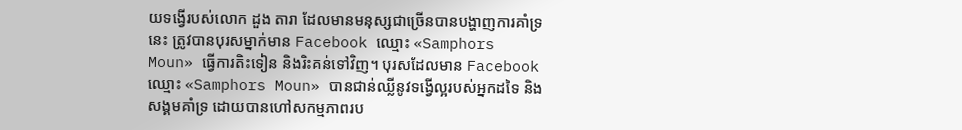យទង្វើរបស់លោក ដួង តារា ដែលមានមនុស្សជាច្រើនបានបង្ហាញការគាំទ្រនេះ ត្រូវបានបុរសម្នាក់មាន Facebook ឈ្មោះ «Samphors Moun» ធ្វើការតិះទៀន និងរិះគន់ទៅវិញ។ បុរសដែលមាន Facebook ឈ្មោះ «Samphors Moun» បានជាន់ឈ្លីនូវទង្វើល្អរបស់អ្នកដទៃ និងសង្គមគាំទ្រ ដោយបានហៅសកម្មភាពរប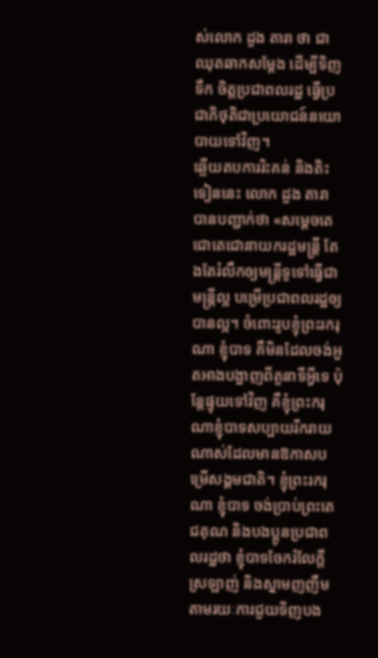ស់លោក ដួង តារា ថា ជាឈុតឆាកសម្តែង ដើម្បីទិញទឹក ចិត្តប្រជាពលរដ្ឋ ធ្វើប្រជាភិថុតិជាប្រយោជន៍នយោបាយទៅវិញ។
ឆ្លើយតបការរិះគន់ និងតិះទៀននេះ លោក ដួង តារា បានបញ្ជាក់ថា «សម្តេចតេជោតេជោនាយករដ្ឋមន្រ្តី តែងតែរំលឹកឲ្យមន្រ្តីទូទៅធ្វើជាមន្រ្តីល្អ បម្រើប្រជាពលរដ្ឋឲ្យបានល្អ។ ចំពោះរូបខ្ញុំព្រះរករុណា ខ្ញុំបាទ គឺមិនដែលចង់អួតអាងបង្ហាញពីតួនាទីអ្វីទេ ប៉ុន្តែផ្ទុយទៅវិញ គឺខ្ញុំព្រះករុណាខ្ញុំបាទសប្បាយរីករាយណាស់ដែលមានឱកាសបម្រើសង្គមជាតិ។ ខ្ញុំព្រះរករុណា ខ្ញុំបាទ ចង់ប្រាប់ព្រះតេជគុណ និងបងប្អូនប្រជាពលរដ្ឋថា ខ្ញុំបាទចែករំលែក្តីស្រឡាញ់ និងស្នាមញញឹមតាមរយៈការជួយទិញបង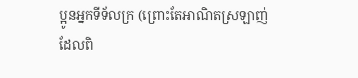ប្អូនអ្នកទីទ័លក្រ (ព្រោះតែអាណិតស្រឡាញ់ ដែលពិ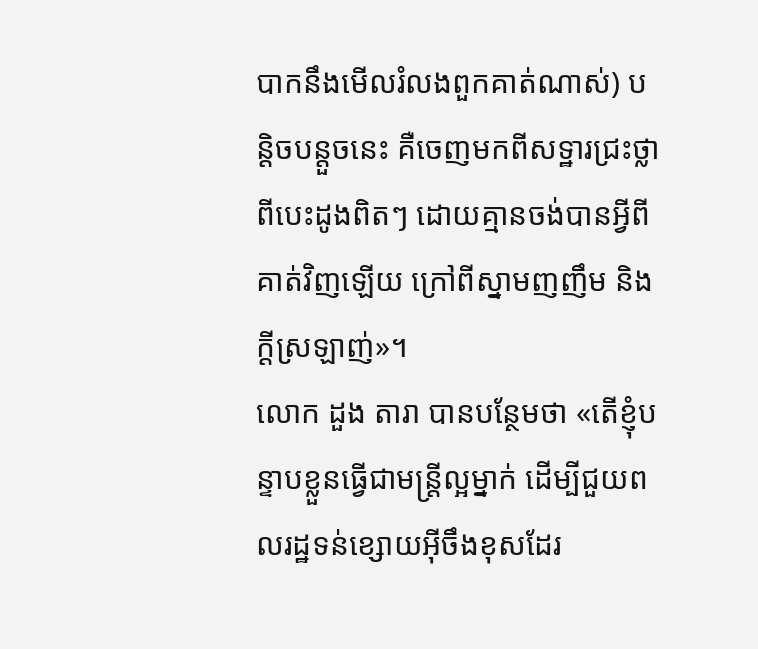បាកនឹងមើលរំលងពួកគាត់ណាស់) បន្តិចបន្តួចនេះ គឺចេញមកពីសទ្ឋារជ្រះថ្លាពីបេះដូងពិតៗ ដោយគ្មានចង់បានអ្វីពីគាត់វិញឡើយ ក្រៅពីស្នាមញញឹម និងក្តីស្រឡាញ់»។
លោក ដួង តារា បានបន្ថែមថា «តើខ្ញុំបន្ទាបខ្លួនធ្វើជាមន្រ្តីល្អម្នាក់ ដើម្បីជួយពលរដ្ឋទន់ខ្សោយអ៊ីចឹងខុសដែរ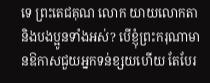ទេ ព្រះតេជគុណ លោក យាយលោកតា និងបងប្អូនទាំងអស់? បើខ្ញុំព្រះករុណាមានឱកាសជួយអ្នកទន់ខ្សយហើយ តែបែរ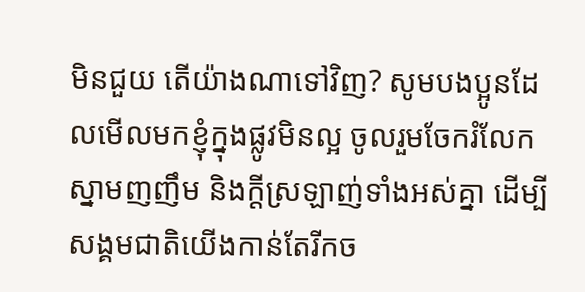មិនជួយ តើយ៉ាងណាទៅវិញ? សូមបងប្អូនដែលមើលមកខ្ញុំក្នុងផ្លូវមិនល្អ ចូលរួមចែករំលែកស្នាមញញឹម និងក្តីស្រឡាញ់ទាំងអស់គ្នា ដើម្បីសង្គមជាតិយើងកាន់តែរីកច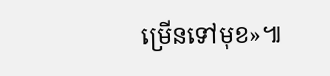ម្រើនទៅមុខ»៕